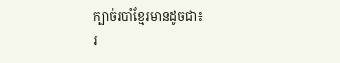ក្បាច់របាំខ្មែរមានដូចជា៖
រ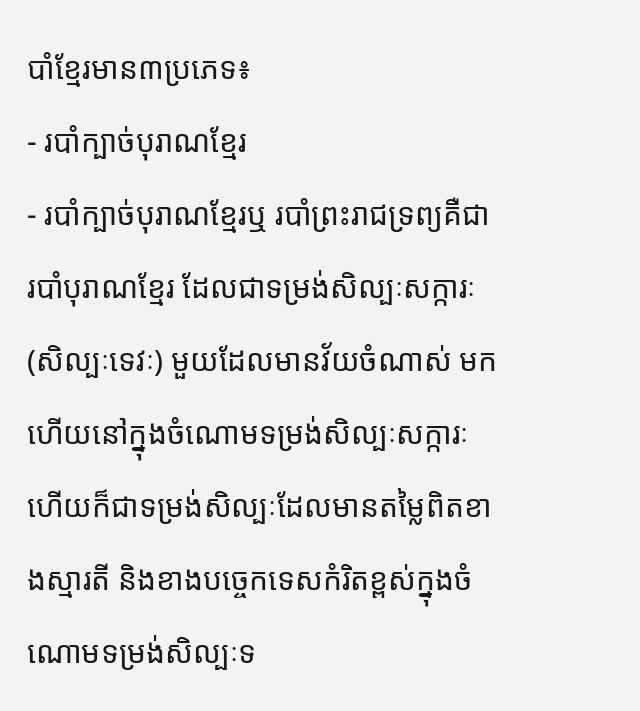បាំខ្មែរមាន៣ប្រភេទ៖
- របាំក្បាច់បុរាណខ្មែរ
- របាំក្បាច់បុរាណខ្មែរឬ របាំព្រះរាជទ្រព្យគឺជា របាំបុរាណខ្មែរ ដែលជាទម្រង់សិល្បៈសក្ការៈ(សិល្បៈទេវៈ) មួយដែលមានវ័យចំណាស់ មកហើយនៅក្នុងចំណោមទម្រង់សិល្បៈសក្ការៈ ហើយក៏ជាទម្រង់សិល្បៈដែលមានតម្លៃពិតខាងស្មារតី និងខាងបច្ចេកទេសកំរិតខ្ពស់ក្នុងចំណោមទម្រង់សិល្បៈទ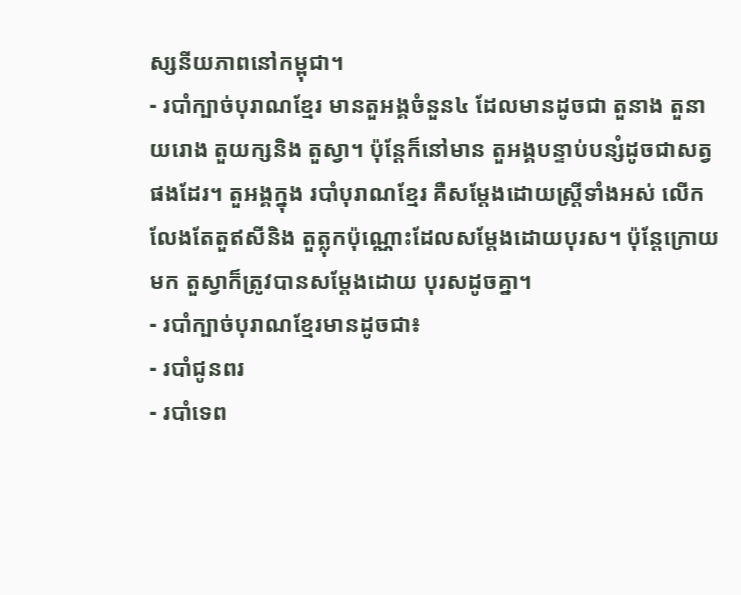ស្សនីយភាពនៅកម្ពុជា។
- របាំក្បាច់បុរាណខ្មែរ មានតួអង្គចំនួន៤ ដែលមានដូចជា តួនាង តួនាយរោង តួយក្សនិង តួស្វា។ ប៉ុន្តែក៏នៅមាន តួអង្គបន្ទាប់បន្សំដូចជាសត្វផងដែរ។ តួអង្គក្នុង របាំបុរាណខ្មែរ គឺសម្ដែងដោយស្ត្រីទាំងអស់ លើកលែងតែតួឥសីនិង តួត្លុកប៉ុណ្ណោះដែលសម្ដែងដោយបុរស។ ប៉ុន្តែក្រោយមក តួស្វាក៏ត្រូវបានសម្ដែងដោយ បុរសដូចគ្នា។
- របាំក្បាច់បុរាណខ្មែរមានដូចជា៖
- របាំជូនពរ
- របាំទេព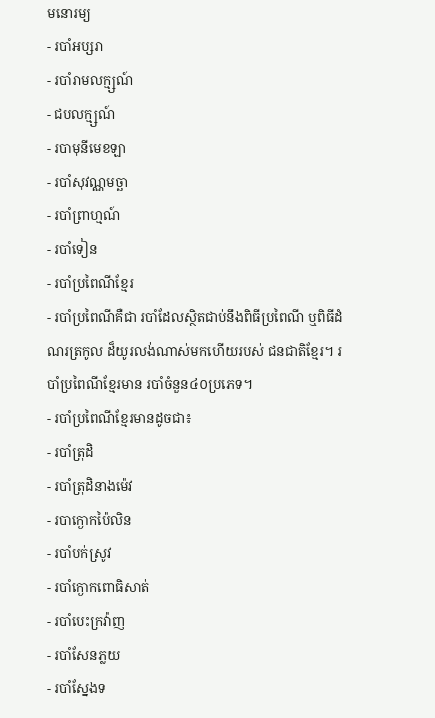មនោរម្យ
- របាំអប្សរា
- របាំរាមលក្ម្សណ៍
- ជបលក្ម្សណ៍
- របាមុនីមេខឡា
- របាំសុវណ្ណមច្ឆា
- របាំព្រាហ្មណ៍
- របាំទៀន
- របាំប្រពៃណីខ្មែរ
- របាំប្រពៃណីគឺជា របាំដែលស្ថិតជាប់នឹងពិធីប្រពៃណី ឬពិធីដំណរត្រកូល ដ៏យូរលង់ណាស់មកហើយរបស់ ជនជាតិខ្មែរ។ របាំប្រពៃណីខ្មែរមាន របាំចំនួន៤០ប្រភេទ។
- របាំប្រពៃណីខ្មែរមានដូចជា៖
- របាំត្រុដិ
- របាំត្រុដិនាងម៉េវ
- របាក្ងោកប៉ៃលិន
- របាំបក់ស្រូវ
- របាំក្ងោកពោធិសាត់
- របាំបេះក្រវ៉ាញ
- របាំសែនភ្លយ
- របាំស្នែងទ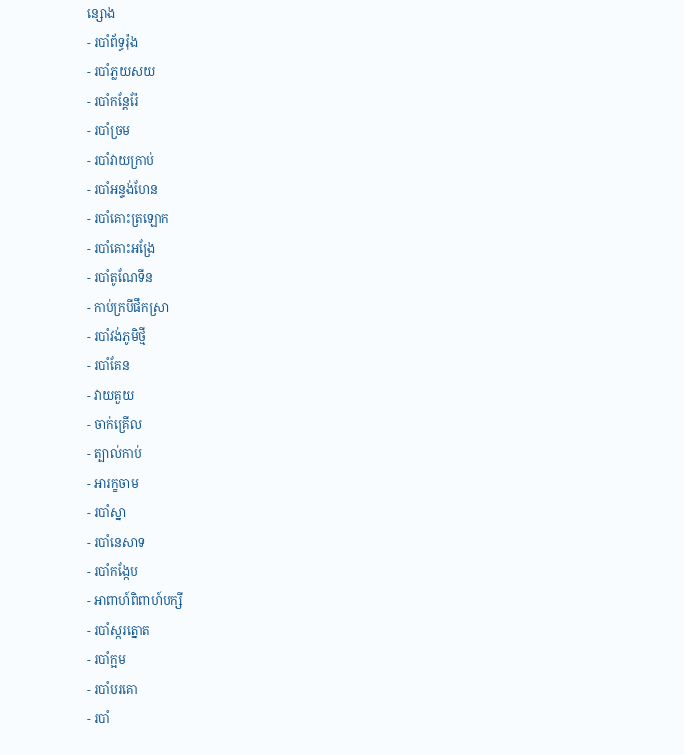ន្សោង
- របាំព័ទ្ធរ៉ុង
- របាំភ្លយសយ
- របាំកន្តែរ៉ែ
- របាំច្រម
- របាំវាយក្រាប់
- របាំអន្ទង់ហែន
- របាំគោះត្រឡោក
- របាំគោះអង្រែ
- របាំតូណែទីន
- កាប់ក្របីផឹកស្រា
- របាំវង់ភូមិថ្មី
- របាំគែន
- វាយគួយ
- ចាក់គ្រើល
- ត្បាល់កាប់
- អារក្ខចាម
- របាំស្នា
- របាំនេសាទ
- របាំកង្កែប
- អាពាហ៍ពិពាហ៍បក្សី
- របាំស្ករត្នោត
- របាំក្អម
- របាំបរគោ
- របាំ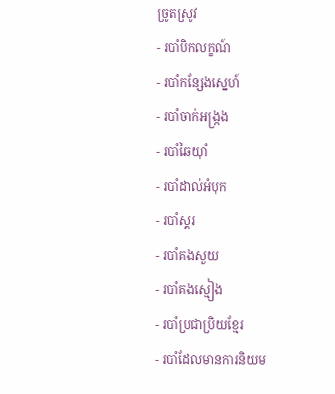ច្រូតស្រូវ
- របាំបិកលក្ខណ៍
- របាំកន្សែងស្នេហ៍
- របាំចាក់អង្ក្រង
- របាំឆៃយ៉ាំ
- របាំដាល់អំបុក
- របាំស្គរ
- របាំគងសួយ
- របាំគងស្មៀង
- របាំប្រជាប្រិយខ្មែរ
- របាំដែលមានការនិយម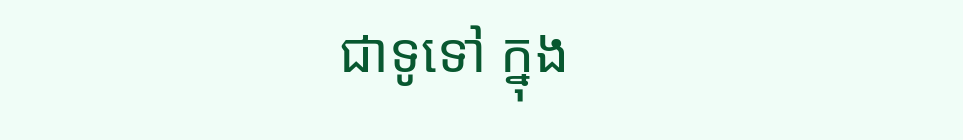ជាទូទៅ ក្នុង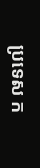ប្រទេស ក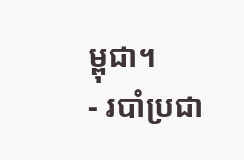ម្ពុជា។
- របាំប្រជា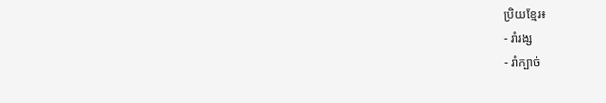ប្រិយខ្មែរ៖
- រាំរង្ស
- រាំក្បាច់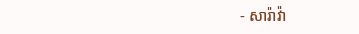- សារ៉ាវ៉ា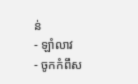ន់
- ឡាំលាវ
- ចូកកំពឹស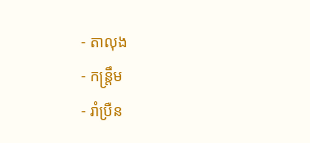- តាលុង
- កន្ត្រឹម
- រាំប្រឺន